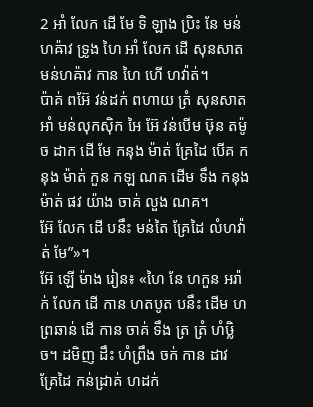2 អាំ លែក ដើ មែ ទិ ឡាង ប្រិះ នែ មន់ហឝ៉ាវ ទ្រូង ហៃ អាំ លែក ដើ សុនសាត មន់ហឝ៉ាវ កាន ហៃ ហើ ហវ៉ាត់។
ប៉ាគ់ ពអ៊ែ វន់ដក់ ពហាយ ត្រំ សុនសាត អាំ មន់លុកស៊ិក អៃ អ៊ែ វន់បើម ឞ៊ុន តម៉ូច ដាក ដើ មែ កនុង ម៉ាត់ គ្រែដៃ បើគ កនុង ម៉ាត់ កួន កឡ ណគ ដើម ទឹង កនុង ម៉ាត់ ផវ យ៉ាង ចាគ់ លួង ណគ។
អ៊ែ លែក ដើ បនឹះ មន់តៃ គ្រែដៃ លំហវ៉ាត់ មែ”»។
អ៊ែ ឡើ ម៉ាង រៀន៖ «ហៃ នែ ហកួន អរ៉ាក់ លែក ដើ កាន ហតបូត បនឹះ ដើម ហព្រឆាន់ ដើ កាន ចាគ់ ទឹង ត្រ ត្រំ ហំឞ្លិច។ ដមិញ ដឹះ ហំព្រឹង ចក់ កាន ដាវ គ្រែដៃ កន់ដ្រាគ់ ហដក់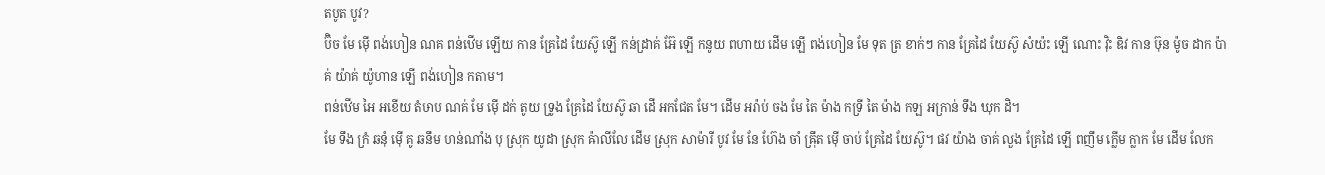តបូត បូវ?
ប៊ិច មែ ម៉ើ ពង់ហៀន ណគ ពន់ឋើម ឡើយ កាន គ្រែដៃ យែស៊ូ ឡើ កន់ដ្រាគ់ អ៊ែ ឡើ កនូយ ពហាយ ដើម ឡើ ពង់ហៀន មែ ទុត ត្រ ខាក់ៗ កាន គ្រែដៃ យែស៊ូ សំយ៉ះ ឡើ ណោះ វ៉ិះ ឌិវ កាន ឞ៊ុន ម៉ូច ដាក ប៉ាគ់ យ៉ាគ់ យ៉ូហាន ឡើ ពង់ហៀន កតាម។
ពន់ឋើម អៃ អខើយ តំឞាប ណគ់ មែ ម៉ើ ដក់ តូយ ទ្រូង គ្រែដៃ យែស៊ូ ឆា ដើ អកជែត មែ។ ដើម អរ៉ាប់ ចង មែ តៃ ម៉ាង កទ្រី តៃ ម៉ាង កឡ អក្រាន់ ទឹង ឃុក ដិ។
មែ ទឹង ក្រំ ឆនុំ ម៉ើ គូ ឆនឹម ហន់ណាំង បុ ស្រុក យូដា ស្រុក ឝ៉ាលីលែ ដើម ស្រុក សាម៉ារី បូវ មែ នែ ហ៊ែង ចាំ ឝ៉្រឹត ម៉ើ ចាប់ គ្រែដៃ យែស៊ូ។ ផវ យ៉ាង ចាគ់ លួង គ្រែដៃ ឡើ ពញឹម ក្លើម ក្លាក មែ ដើម លែក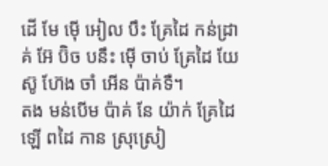ដើ មែ ម៉ើ អៀល បឹះ គ្រែដៃ កន់ដ្រាគ់ អ៊ែ ប៊ិច បនឹះ ម៉ើ ចាប់ គ្រែដៃ យែស៊ូ ហ៊ែង ចាំ អើន ប៉ាគ់ទឺ។
តង មន់បើម ប៉ាគ់ នែ យ៉ាក់ គ្រែដៃ ឡើ ពដៃ កាន ស្រុស្រៀ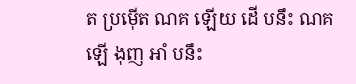ត ប្រម៉ើត ណគ ឡើយ ដើ បនឹះ ណគ ឡើ ងុញ អាំ បនឹះ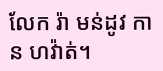លែក រ៉ា មន់ដូវ កាន ហវ៉ាត់។